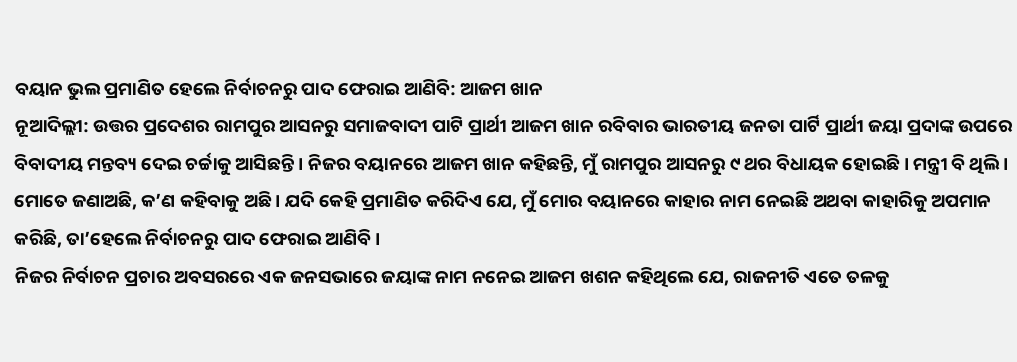ବୟାନ ଭୁଲ ପ୍ରମାଣିତ ହେଲେ ନିର୍ବାଚନରୁ ପାଦ ଫେରାଇ ଆଣିବି: ଆଜମ ଖାନ
ନୂଆଦିଲ୍ଲୀ: ଉତ୍ତର ପ୍ରଦେଶର ରାମପୁର ଆସନରୁ ସମାଜବାଦୀ ପାଟି ପ୍ରାର୍ଥୀ ଆଜମ ଖାନ ରବିବାର ଭାରତୀୟ ଜନତା ପାର୍ଟି ପ୍ରାର୍ଥୀ ଜୟା ପ୍ରଦାଙ୍କ ଉପରେ ବିବାଦୀୟ ମନ୍ତବ୍ୟ ଦେଇ ଚର୍ଚ୍ଚାକୁ ଆସିଛନ୍ତି । ନିଜର ବୟାନରେ ଆଜମ ଖାନ କହିଛନ୍ତି, ମୁଁ ରାମପୁର ଆସନରୁ ୯ ଥର ବିଧାୟକ ହୋଇଛି । ମନ୍ତ୍ରୀ ବି ଥିଲି । ମୋତେ ଜଣାଅଛି, କ’ଣ କହିବାକୁ ଅଛି । ଯଦି କେହି ପ୍ରମାଣିତ କରିଦିଏ ଯେ, ମୁଁ ମୋର ବୟାନରେ କାହାର ନାମ ନେଇଛି ଅଥବା କାହାରିକୁ ଅପମାନ କରିଛି, ତା’ହେଲେ ନିର୍ବାଚନରୁ ପାଦ ଫେରାଇ ଆଣିବି ।
ନିଜର ନିର୍ବାଚନ ପ୍ରଚାର ଅବସରରେ ଏକ ଜନସଭାରେ ଜୟାଙ୍କ ନାମ ନନେଇ ଆଜମ ଖଶନ କହିଥିଲେ ଯେ, ରାଜନୀତି ଏତେ ତଳକୁ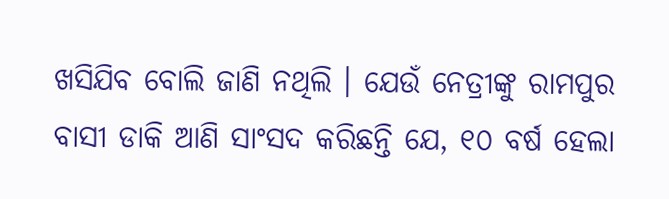ଖସିଯିବ ବୋଲି ଜାଣି ନଥିଲି । ଯେଉଁ ନେତ୍ରୀଙ୍କୁ ରାମପୁର ବାସୀ ଡାକି ଆଣି ସାଂସଦ କରିଛନ୍ତି ଯେ, ୧୦ ବର୍ଷ ହେଲା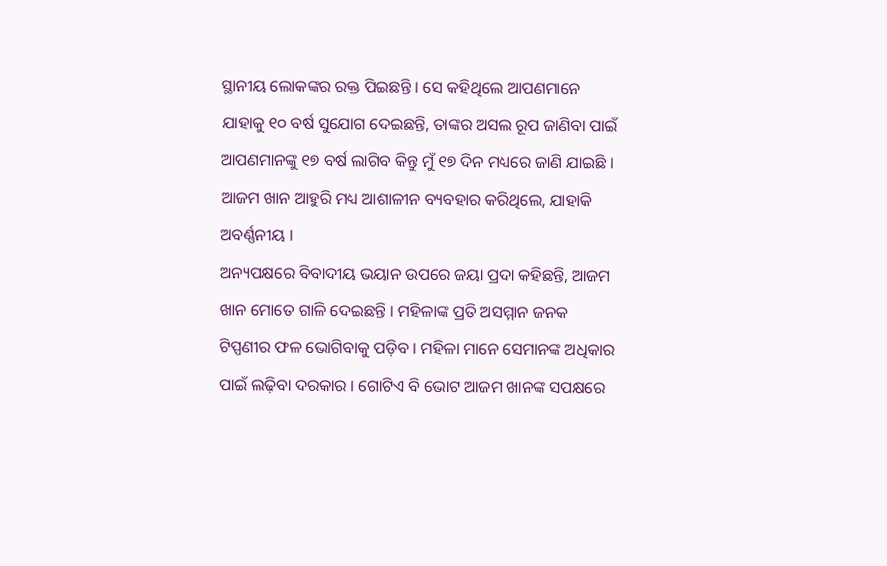ସ୍ଥାନୀୟ ଲୋକଙ୍କର ରକ୍ତ ପିଇଛନ୍ତି । ସେ କହିଥିଲେ ଆପଣମାନେ ଯାହାକୁ ୧୦ ବର୍ଷ ସୁଯୋଗ ଦେଇଛନ୍ତି, ତାଙ୍କର ଅସଲ ରୂପ ଜାଣିବା ପାଇଁ ଆପଣମାନଙ୍କୁ ୧୭ ବର୍ଷ ଲାଗିବ କିନ୍ତୁ ମୁଁ ୧୭ ଦିନ ମଧ୍ୟରେ ଜାଣି ଯାଇଛି । ଆଜମ ଖାନ ଆହୁରି ମଧ୍ୟ ଆଶାଳୀନ ବ୍ୟବହାର କରିଥିଲେ, ଯାହାକି ଅବର୍ଣ୍ଣନୀୟ ।
ଅନ୍ୟପକ୍ଷରେ ବିବାଦୀୟ ଭୟାନ ଉପରେ ଜୟା ପ୍ରଦା କହିଛନ୍ତି, ଆଜମ ଖାନ ମୋତେ ଗାଳି ଦେଇଛନ୍ତି । ମହିଳାଙ୍କ ପ୍ରତି ଅସମ୍ମାନ ଜନକ ଟିପ୍ପଣୀର ଫଳ ଭୋଗିବାକୁ ପଡ଼ିବ । ମହିଳା ମାନେ ସେମାନଙ୍କ ଅଧିକାର ପାଇଁ ଲଢ଼ିବା ଦରକାର । ଗୋଟିଏ ବି ଭୋଟ ଆଜମ ଖାନଙ୍କ ସପକ୍ଷରେ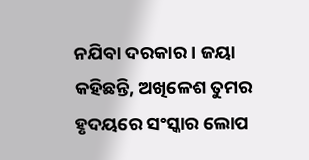ନଯିବା ଦରକାର । ଜୟା କହିଛନ୍ତି, ଅଖିଳେଶ ତୁମର ହୃଦୟରେ ସଂସ୍କାର ଲୋପ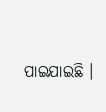ପାଇଯାଇଛି ।